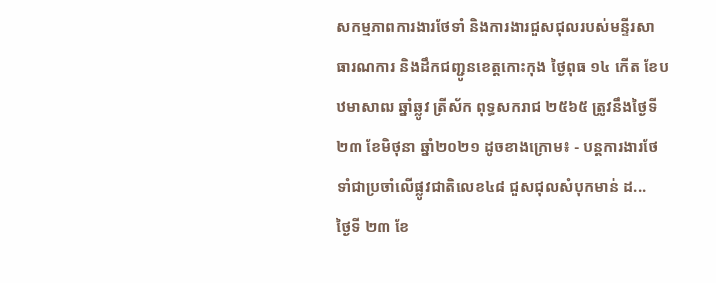សកម្មភាពការងារថែទាំ និងការងារជួសជុលរបស់មន្ទីរសាធារណការ និងដឹកជញ្ជូនខេត្តកោះកុង ថ្ងៃពុធ ១៤ កើត ខែបឋមាសាឍ ឆ្នាំឆ្លូវ ត្រីស័ក ពុទ្ធសករាជ ២៥៦៥ ត្រូវនឹងថ្ងៃទី២៣ ខែមិថុនា ឆ្នាំ២០២១ ដូចខាងក្រោម៖ ⁃ បន្តការងារថែទាំជាប្រចាំលើផ្លូវជាតិលេខ៤៨ ជួសជុលសំបុកមាន់ ដ...
ថ្ងៃទី ២៣ ខែ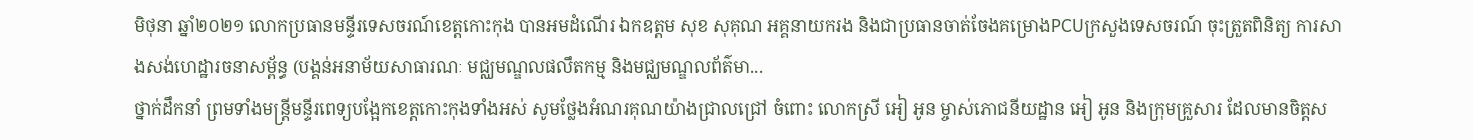មិថុនា ឆ្នាំ២០២១ លោកប្រធានមន្ទីរទេសចរណ៍ខេត្តកោះកុង បានអមដំណើរ ឯកឧត្តម សុខ សុគុណ អគ្គនាយករង និងជាប្រធានចាត់ចែងគម្រោងPCUក្រសួងទេសចរណ៍ ចុះត្រួតពិនិត្យ ការសាងសង់ហេដ្ឋារចនាសម្ព័ន្ធ (បង្គន់អនាម័យសាធារណៈ មជ្ឈមណ្ឌលផលឹតកម្ម និងមជ្ឈមណ្ឌលព័ត៌មា...
ថ្នាក់ដឹកនាំ ព្រមទាំងមន្ត្រីមន្ទីរពេទ្យបង្អែកខេត្តកោះកុងទាំងអស់ សូមថ្លែងអំណរគុណយ៉ាងជ្រាលជ្រៅ ចំពោះ លោកស្រី អៀ អូន ម្ចាស់ភោជនីយដ្ឋាន អៀ អូន និងក្រុមគ្រួសារ ដែលមានចិត្តស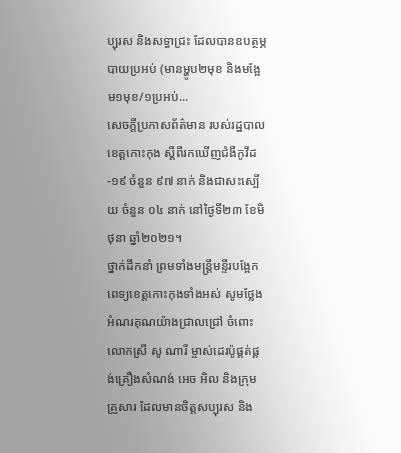ប្បុរស និងសទ្ធាជ្រះ ដែលបានឧបត្ថម្ភ បាយប្រអប់ (មានម្ហូប២មុខ និងមង្អែម១មុខ/១ប្រអប់...
សេចក្តីប្រកាសព័ត៌មាន របស់រដ្ឋបាលខេត្តកោះកុង ស្តីពីរកឃើញជំងឺកូវីដ-១៩ ចំនួន ៩៧ នាក់ និងជាសះស្បើយ ចំនួន ០៤ នាក់ នៅថ្ងៃទី២៣ ខែមិថុនា ឆ្នាំ២០២១។
ថ្នាក់ដឹកនាំ ព្រមទាំងមន្ត្រីមន្ទីរបង្អែកពេទ្យខេត្តកោះកុងទាំងអស់ សូមថ្លែងអំណរគុណយ៉ាងជ្រាលជ្រៅ ចំពោះលោកស្រី សូ ណារី ម្ចាស់ដេរប៉ូផ្គត់ផ្គង់គ្រឿងសំណង់ អេច អិល និងក្រុមគ្រួសារ ដែលមានចិត្តសប្បុរស និង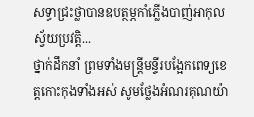សទ្ធាជ្រះថ្លាបានឧបត្ថម្ភកាំភ្លើងបាញ់អាកុលស្វ័យប្រវត្តិ...
ថ្នាក់ដឹកនាំ ព្រមទាំងមន្ត្រីមន្ទីរបង្អែកពេទ្យខេត្តកោះកុងទាំងអស់ សូមថ្លែងអំណរគុណយ៉ា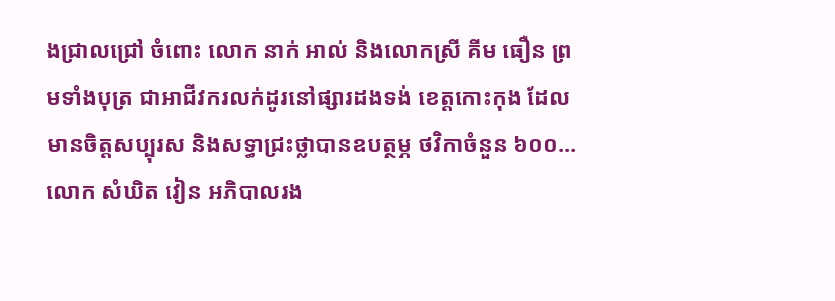ងជ្រាលជ្រៅ ចំពោះ លោក នាក់ អាល់ និងលោកស្រី គីម ធឿន ព្រមទាំងបុត្រ ជាអាជីវករលក់ដូរនៅផ្សារដងទង់ ខេត្តកោះកុង ដែលមានចិត្តសប្បុរស និងសទ្ធាជ្រះថ្លាបានឧបត្ថម្ភ ថវិកាចំនួន ៦០០...
លោក សំឃិត វៀន អភិបាលរង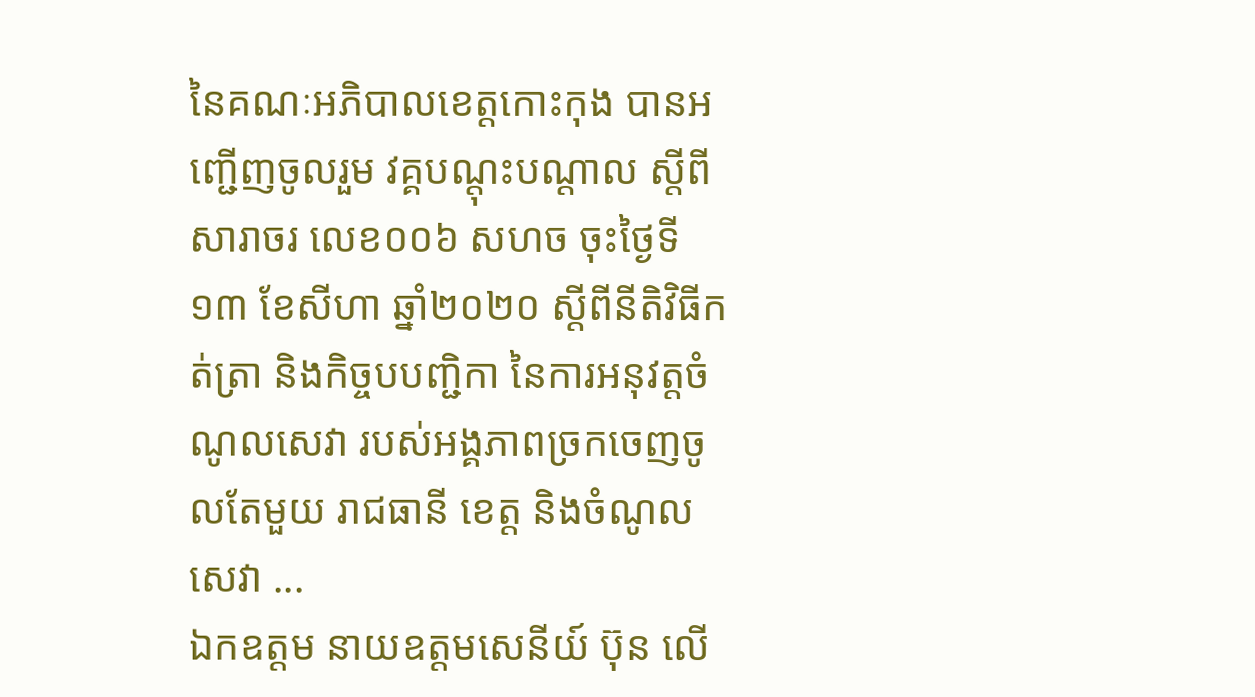នៃគណៈអភិបាលខេត្តកោះកុង បានអញ្ជើញចូលរួម វគ្គបណ្តុះបណ្តាល ស្តីពីសារាចរ លេខ០០៦ សហច ចុះថ្ងៃទី១៣ ខែសីហា ឆ្នាំ២០២០ ស្ដីពីនីតិវិធីកត់ត្រា និងកិច្ចបបញ្ជិកា នៃការអនុវត្តចំណូលសេវា របស់អង្គភាពច្រកចេញចូលតែមួយ រាជធានី ខេត្ត និងចំណូលសេវា ...
ឯកឧត្តម នាយឧត្តមសេនីយ៍ ប៊ុន លើ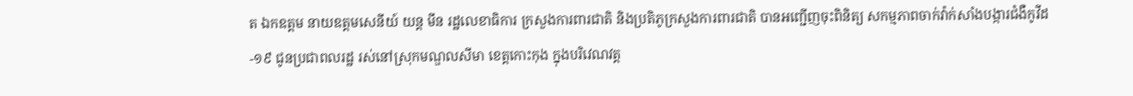ត ឯកឧត្តម នាយឧត្តមសេនីយ៍ យន្ត មីន រដ្ឋលេខាធិការ ក្រសួងការពារជាតិ និងប្រតិភូក្រសួងការពារជាតិ បានអញ្ជើញចុះពិនិត្យ សកម្មភាពចាក់វ៉ាក់សាំងបង្ការជំងឺកូវីដ-១៩ ជូនប្រជាពលរដ្ឋ រស់នៅស្រុកមណ្ឌលសីមា ខេត្តកោះកុង ក្នុងបរិវេណវត្ត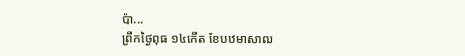ប៉ា...
ព្រឹកថ្ងៃពុធ ១៤កើត ខែបឋមាសាឍ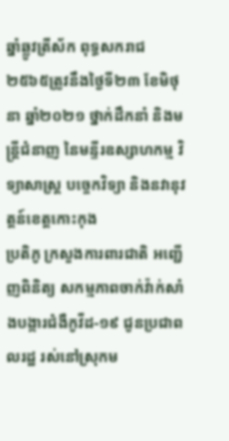ឆ្នាំឆ្លូវត្រីស័ក ពុទ្ធសករាជ ២៥៦៥ត្រូវនឹងថ្ងៃទី២៣ ខែមិថុនា ឆ្នាំ២០២១ ថ្នាក់ដឹកនាំ និងមន្ត្រីជំនាញ នៃមន្ទីរឧស្សាហកម្ម វិទ្យាសាស្រ្ត បច្ចេកវិទ្យា និងនវានុវត្តន៍ខេត្តកោះកុង
ប្រតិភូ ក្រសួងការពារជាតិ អញ្ជើញពិនិត្យ សកម្មភាពចាក់វ៉ាក់សាំងបង្ការជំងឺកូវីដ-១៩ ជូនប្រជាពលរដ្ឋ រស់នៅស្រុកម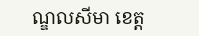ណ្ឌលសីមា ខេត្ត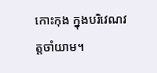កោះកុង ក្នុងបរិវេណវត្តចាំយាម។